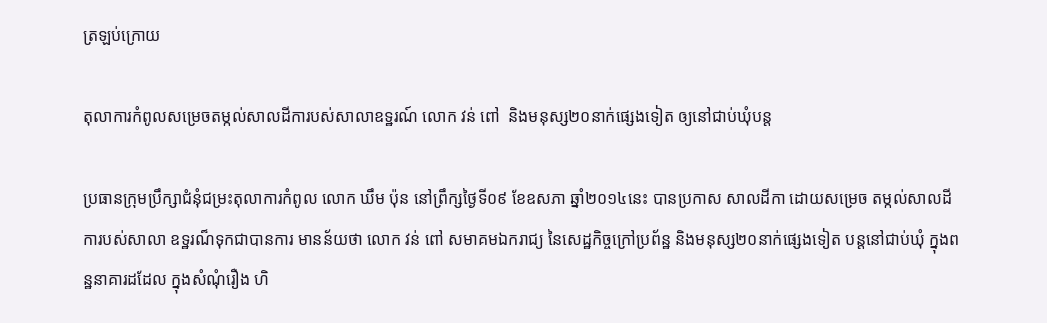ត្រឡប់ក្រោយ

តុលាការកំពូលសម្រេចតម្កល់សាលដីការបស់សាលាឧទ្ឋរណ៍ លោក វន់ ពៅ  និងមនុស្ស២០នាក់ផ្សេងទៀត ឲ្យនៅជាប់ឃុំបន្ត

ប្រធានក្រុមប្រឹក្សាជំនុំជម្រះតុលាការកំពូល លោក ឃឹម ប៉ុន នៅព្រឹក្សថ្ងៃទី០៩ ខែឧសភា ឆ្នាំ២០១៤នេះ បានប្រកាស សាលដីកា ដោយសម្រេច តម្កល់សាលដីការបស់សាលា ឧទ្ឋរណ៏ទុកជាបានការ មានន័យថា លោក វន់ ពៅ សមាគមឯករាជ្យ នៃសេដ្ឋកិច្ចក្រៅប្រព័ន្ឋ និងមនុស្ស២០នាក់ផ្សេងទៀត បន្តនៅជាប់ឃុំ ក្នុងពន្ឋនាគារដដែល ក្នុងសំណុំរឿង ហិ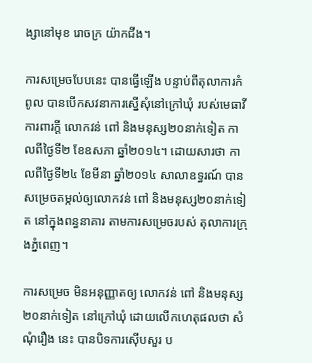ង្សានៅមុខ រោចក្រ យ៉ាកជីង។

ការសម្រេចបែបនេះ បានធ្វើឡើង បន្ទាប់ពីតុលាការកំពូល បានបើកសវនាការស្នើសុំនៅក្រៅឃុំ របស់មេធាវីការពារក្តី លោកវន់ ពៅ និងមនុស្ស២០នាក់ទៀត កាលពីថ្ងៃទី២ ខែឧសភា ឆ្នាំ២០១៤។ ដោយសារថា កាលពីថ្ងៃទី២៤ ខែមីនា ឆ្នាំ២០១៤ សាលាឧទ្ធរណ៍ បានសម្រេចតម្កល់ឲ្យលោកវន់ ពៅ និងមនុស្ស២០នាក់ទៀត នៅក្នុងពន្ធនាគារ តាមការសម្រេចរបស់ តុលាការក្រុងភ្នំពេញ។

ការសម្រេច មិនអនុញ្ញាតឲ្យ លោកវន់ ពៅ និងមនុស្ស២០នាក់ទៀត នៅក្រៅឃុំ ដោយលើកហេតុផលថា សំណុំរឿង នេះ បានបិទការស៊ើបសួរ ប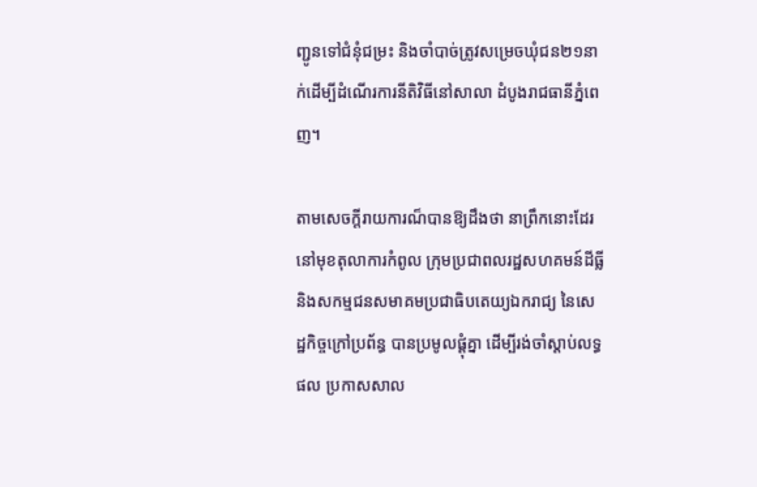ញ្ជូនទៅជំនុំជម្រះ និងចាំបាច់ត្រូវសម្រេចឃុំជន២១នាក់ដើម្បីដំណើរការនីតិវិធីនៅសាលា ដំបូងរាជធានីភ្នំពេញ។

តាមសេចក្តីរាយការណ៏បានឱ្យដឹងថា នាព្រឹកនោះដែរ នៅមុខតុលាការកំពូល ក្រុមប្រជាពលរដ្ឋសហគមន៍ដីធ្លី និងសកម្មជនសមាគមប្រជាធិបតេយ្យឯករាជ្យ នៃសេដ្ឋកិច្ចក្រៅប្រព័ន្ធ បានប្រមូលផ្តុំគ្នា ដើម្បីរង់ចាំស្តាប់លទ្ធផល ប្រកាសសាល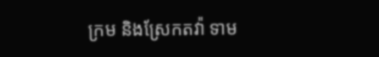ក្រម និងស្រែកតវ៉ា ទាម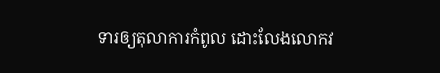ទារឲ្យតុលាការកំពូល ដោះលែងលោកវ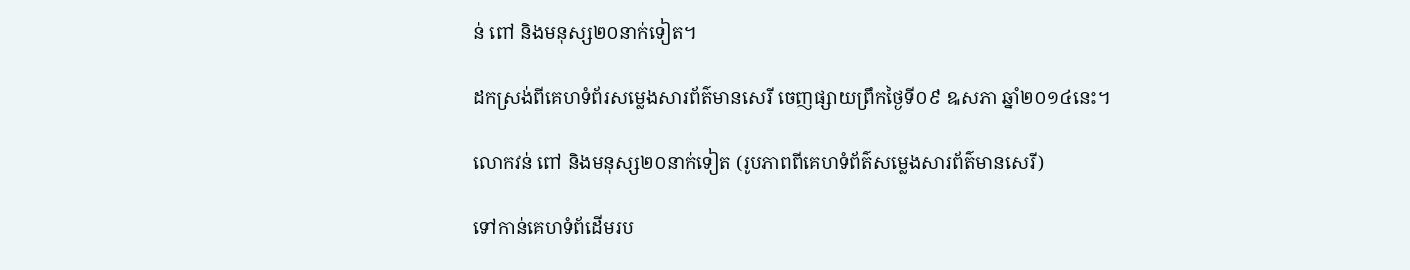ន់ ពៅ និងមនុស្ស២០នាក់ទៀត។

ដកស្រង់ពីគេហទំព័រសម្លេងសារព័ត៌មានសេរី ចេញផ្សាយព្រឹកថ្ងៃទី០៩ ឩសភា ឆ្នាំ២០១៤នេះ។

លោកវន់ ពៅ និងមនុស្ស២០នាក់ទៀត (រូបភាពពីគេហទំព័ត៌សម្លេងសារព័ត៌មានសេរី)

ទៅកាន់គេហទំព័ដើមរប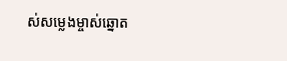ស់សម្លេងម្ចាស់ឆ្នោត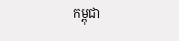កម្ពុជា